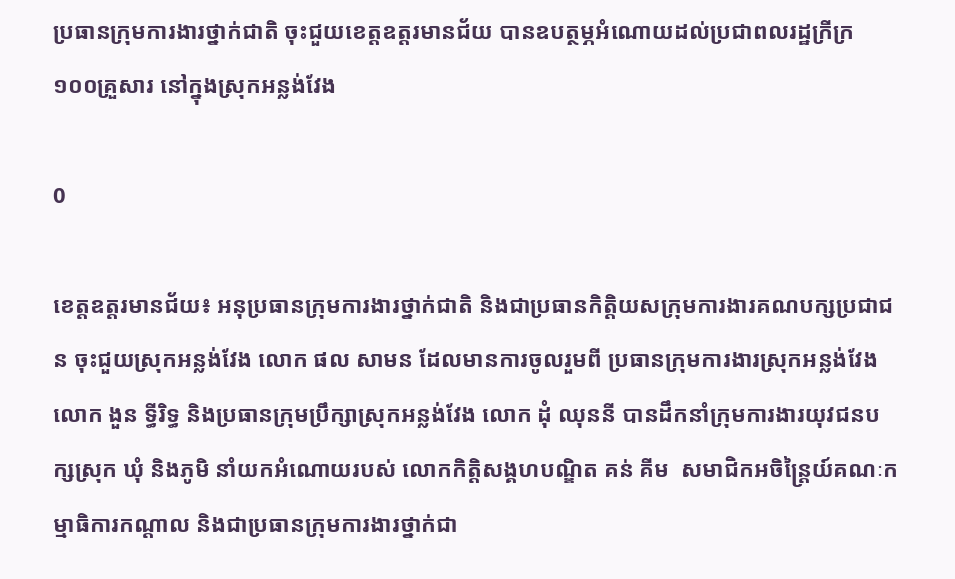ប្រធានក្រុមការងារថ្នាក់ជាតិ ចុះជួយខេត្តឧត្តរមានជ័យ បានឧបត្ថម្ភអំណោយដល់ប្រជាពលរដ្ឋក្រីក្រ ១០០គ្រួសារ នៅក្នុងស្រុកអន្លង់វែង

0

ខេត្តឧត្តរមានជ័យ៖ អនុប្រធានក្រុមការងារថ្នាក់ជាតិ និងជាប្រធានកិត្តិយសក្រុមការងារគណបក្សប្រជាជន ចុះជួយស្រុកអន្លង់វែង លោក ផល សាមន ដែលមានការចូលរួមពី ប្រធានក្រុមការងារស្រុកអន្លង់វែង លោក ងួន ទ្ធីរិទ្ធ និងប្រធានក្រុមប្រឹក្សាស្រុកអន្លង់វែង លោក ដុំ ឈុននី បានដឹកនាំក្រុមការងារយុវជនបក្សស្រុក ឃុំ និងភូមិ នាំយកអំណោយរបស់ លោកកិត្តិសង្គហបណ្ឌិត គន់ គីម  សមាជិកអចិន្រ្តៃយ៍គណៈកម្មាធិការកណ្តាល និងជាប្រធានក្រុមការងារថ្នាក់ជា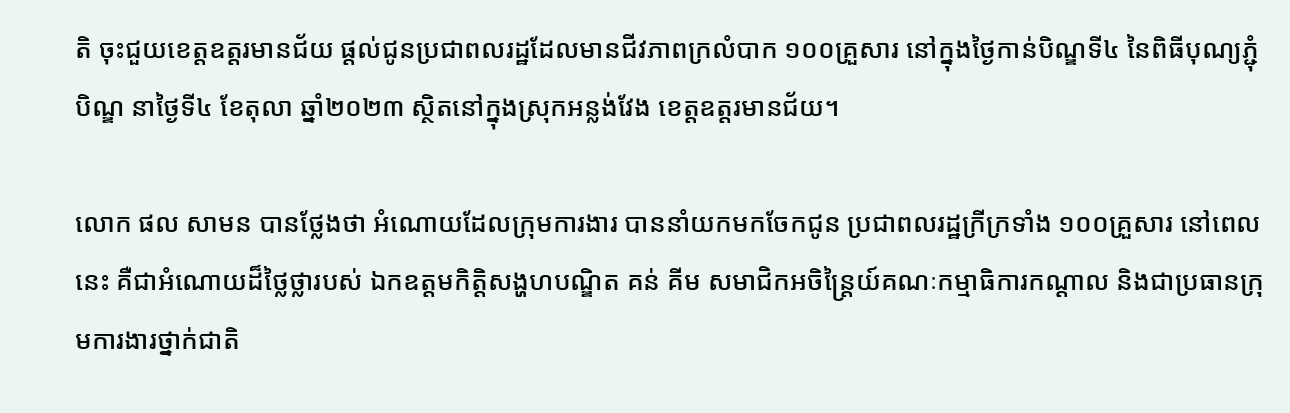តិ ចុះជួយខេត្តឧត្តរមានជ័យ ផ្តល់ជូនប្រជាពលរដ្ឋដែលមានជីវភាពក្រលំបាក ១០០គ្រួសារ នៅក្នុងថ្ងៃកាន់បិណ្ឌទី៤ នៃពិធីបុណ្យភ្ជុំបិណ្ឌ នាថ្ងៃទី៤ ខែតុលា ឆ្នាំ២០២៣ ស្ថិតនៅក្នុងស្រុកអន្លង់វែង ខេត្តឧត្តរមានជ័យ។

លោក ផល សាមន បានថ្លែងថា អំណោយដែលក្រុមការងារ បាននាំយកមកចែកជូន ប្រជាពលរដ្ឋក្រីក្រទាំង ១០០គ្រួសារ នៅពេលនេះ គឺជាអំណោយដ៏ថ្លៃថ្លារបស់ ឯកឧត្តមកិត្តិសង្ហហបណ្ឌិត គន់ គីម សមាជិកអចិន្រ្តៃយ៍គណៈកម្មាធិការកណ្តាល និងជាប្រធានក្រុមការងារថ្នាក់ជាតិ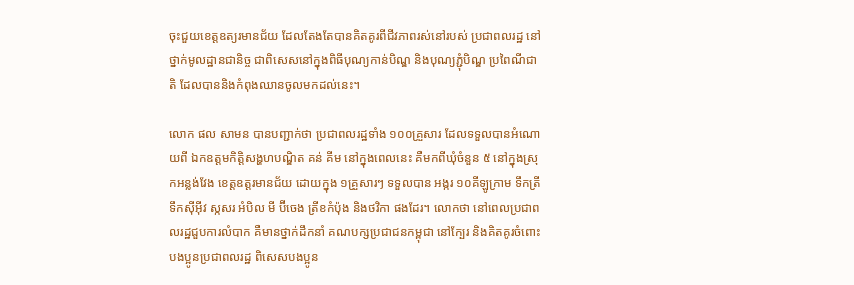ចុះជួយខេត្តឧត្យរមានជ័យ ដែលតែងតែបានគិតគូរពីជីវភាពរស់នៅរបស់ ប្រជាពលរដ្ឋ នៅថ្នាក់មូលដ្ឋានជានិច្ច ជាពិសេសនៅក្នុងពិធីបុណ្យកាន់បិណ្ឌ និងបុណ្យភ្ជុំបិណ្ឌ ប្រពៃណីជាតិ ដែលបាននិងកំពុងឈានចូលមកដល់នេះ។

លោក ផល សាមន បានបញ្ជាក់ថា ប្រជាពលរដ្ឋទាំង ១០០គ្រួសារ ដែលទទួលបានអំណោយពី ឯកឧត្តមកិត្តិសង្ហហបណ្ឌិត គន់ គីម នៅក្នុងពេលនេះ គឺមកពីឃុំចំនួន ៥ នៅក្នុងស្រុកអន្លង់វែង ខេត្តឧត្តរមានជ័យ ដោយក្នុង ១គ្រួសារៗ ទទួលបាន អង្ករ ១០គីឡូក្រាម ទឹកត្រី ទឹកស៊ីអ៊ីវ ស្កសរ អំបិល មី ប៊ីចេង ត្រីខកំប៉ុង និងថវិកា ផងដែរ។ លោកថា នៅពេលប្រជាពលរដ្ឋជួបការលំបាក គឺមានថ្នាក់ដឹកនាំ គណបក្សប្រជាជនកម្ពុជា នៅក្បែរ និងគិតគូរចំពោះបងប្អូនប្រជាពលរដ្ឋ ពិសេសបងប្អូន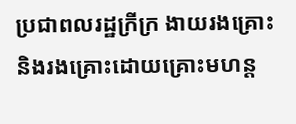ប្រជាពលរដ្ឋក្រីក្រ ងាយរងគ្រោះ  និងរងគ្រោះដោយគ្រោះមហន្ត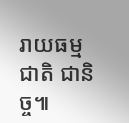រាយធម្មជាតិ ជានិច្ច៕